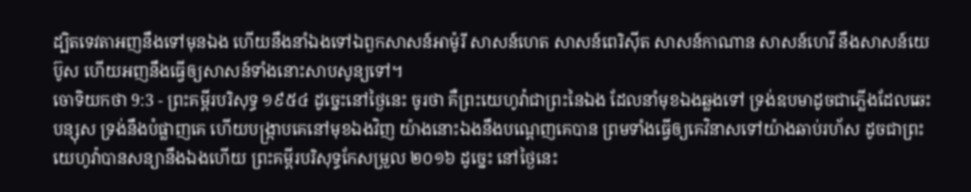ដ្បិតទេវតាអញនឹងទៅមុនឯង ហើយនឹងនាំឯងទៅឯពួកសាសន៍អាម៉ូរី សាសន៍ហេត សាសន៍ពេរិស៊ីត សាសន៍កាណាន សាសន៍ហេវី នឹងសាសន៍យេប៊ូស ហើយអញនឹងធ្វើឲ្យសាសន៍ទាំងនោះសាបសូន្យទៅ។
ចោទិយកថា 9:3 - ព្រះគម្ពីរបរិសុទ្ធ ១៩៥៤ ដូច្នេះនៅថ្ងៃនេះ ចូរថា គឺព្រះយេហូវ៉ាជាព្រះនៃឯង ដែលនាំមុខឯងឆ្លងទៅ ទ្រង់ឧបមាដូចជាភ្លើងដែលឆេះបន្សុស ទ្រង់នឹងបំផ្លាញគេ ហើយបង្ក្រាបគេនៅមុខឯងវិញ យ៉ាងនោះឯងនឹងបណ្តេញគេបាន ព្រមទាំងធ្វើឲ្យគេវិនាសទៅយ៉ាងឆាប់រហ័ស ដូចជាព្រះយេហូវ៉ាបានសន្យានឹងឯងហើយ ព្រះគម្ពីរបរិសុទ្ធកែសម្រួល ២០១៦ ដូច្នេះ នៅថ្ងៃនេះ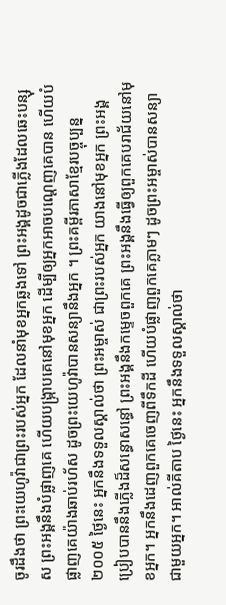ចូរដឹងថា ព្រះយេហូវ៉ាជាព្រះរបស់អ្នក ដែលនាំមុខអ្នកឆ្លងទៅ ព្រះអង្គដូចជាភ្លើងដែលឆេះបន្សុស ព្រះអង្គនឹងបំផ្លាញគេ ហើយបង្ក្រាបគេនៅមុខអ្នក ដើម្បីឲ្យអ្នកអាចបណ្តេញគេបាន ហើយបំផ្លាញគេយ៉ាងឆាប់រហ័ស ដូចព្រះយេហូវ៉ាបានសន្យានឹងអ្នក ។ ព្រះគម្ពីរភាសាខ្មែរបច្ចុប្បន្ន ២០០៥ ថ្ងៃនេះ អ្នកនឹងទទួលស្គាល់ថា ព្រះអម្ចាស់ ជាព្រះរបស់អ្នក យាងនៅមុខអ្នក ព្រះអង្គប្រៀបបាននឹងភ្លើងដ៏សន្ធោសន្ធៅ ព្រះអង្គនឹងកម្ទេចពួកគេ ព្រះអង្គនឹងធ្វើឲ្យពួកគេបរាជ័យនៅមុខអ្នក។ អ្នកនឹងដេញពួកគេចេញពីទឹកដី ហើយបំផ្លាញពួកគេភ្លាមៗ ដូចព្រះអម្ចាស់បានសន្យាជាមួយអ្នក។ អាល់គីតាប ថ្ងៃនេះ អ្នកនឹងទទួលស្គាល់ថា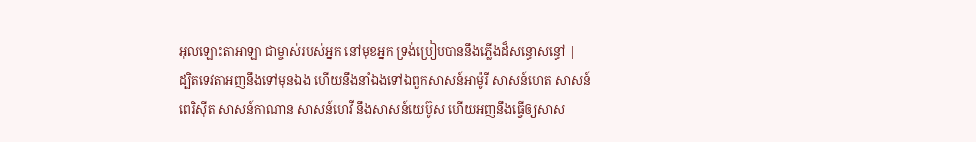អុលឡោះតាអាឡា ជាម្ចាស់របស់អ្នក នៅមុខអ្នក ទ្រង់ប្រៀបបាននឹងភ្លើងដ៏សន្ធោសន្ធៅ |
ដ្បិតទេវតាអញនឹងទៅមុនឯង ហើយនឹងនាំឯងទៅឯពួកសាសន៍អាម៉ូរី សាសន៍ហេត សាសន៍ពេរិស៊ីត សាសន៍កាណាន សាសន៍ហេវី នឹងសាសន៍យេប៊ូស ហើយអញនឹងធ្វើឲ្យសាស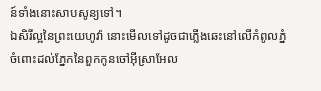ន៍ទាំងនោះសាបសូន្យទៅ។
ឯសិរីល្អនៃព្រះយេហូវ៉ា នោះមើលទៅដូចជាភ្លើងឆេះនៅលើកំពូលភ្នំ ចំពោះដល់ភ្នែកនៃពួកកូនចៅអ៊ីស្រាអែល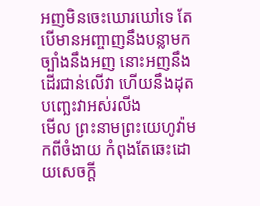អញមិនចេះឃោរឃៅទេ តែបើមានអញ្ចាញនឹងបន្លាមកច្បាំងនឹងអញ នោះអញនឹងដើរជាន់លើវា ហើយនឹងដុតបញ្ឆេះវាអស់រលីង
មើល ព្រះនាមព្រះយេហូវ៉ាមកពីចំងាយ កំពុងតែឆេះដោយសេចក្ដី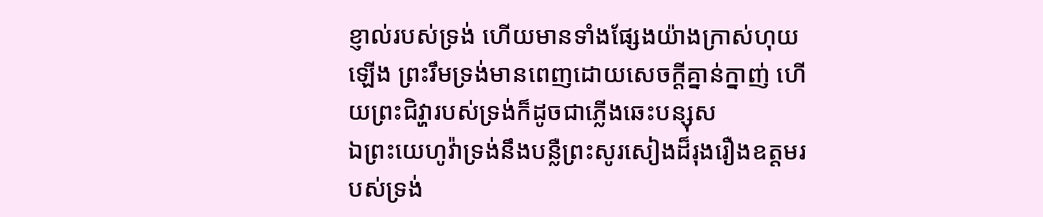ខ្ញាល់របស់ទ្រង់ ហើយមានទាំងផ្សែងយ៉ាងក្រាស់ហុយឡើង ព្រះរឹមទ្រង់មានពេញដោយសេចក្ដីគ្នាន់ក្នាញ់ ហើយព្រះជិវ្ហារបស់ទ្រង់ក៏ដូចជាភ្លើងឆេះបន្សុស
ឯព្រះយេហូវ៉ាទ្រង់នឹងបន្លឺព្រះសូរសៀងដ៏រុងរឿងឧត្តមរបស់ទ្រង់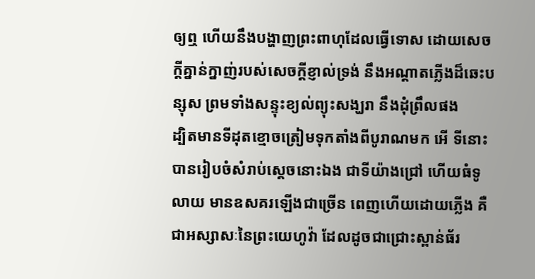ឲ្យឮ ហើយនឹងបង្ហាញព្រះពាហុដែលធ្វើទោស ដោយសេចក្ដីគ្នាន់ក្នាញ់របស់សេចក្ដីខ្ញាល់ទ្រង់ នឹងអណ្តាតភ្លើងដ៏ឆេះបន្សុស ព្រមទាំងសន្ទុះខ្យល់ព្យុះសង្ឃរា នឹងដុំព្រឹលផង
ដ្បិតមានទីដុតខ្មោចត្រៀមទុកតាំងពីបូរាណមក អើ ទីនោះបានរៀបចំសំរាប់ស្តេចនោះឯង ជាទីយ៉ាងជ្រៅ ហើយធំទូលាយ មានឧសគរឡើងជាច្រើន ពេញហើយដោយភ្លើង គឺជាអស្សាសៈនៃព្រះយេហូវ៉ា ដែលដូចជាជ្រោះស្ពាន់ធ័រ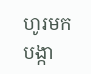ហូរមកបង្កា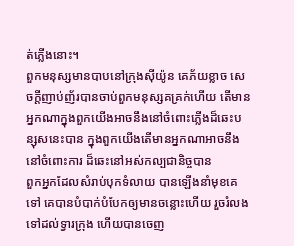ត់ភ្លើងនោះ។
ពួកមនុស្សមានបាបនៅក្រុងស៊ីយ៉ូន គេភ័យខ្លាច សេចក្ដីញាប់ញ័របានចាប់ពួកមនុស្សគគ្រក់ហើយ តើមានអ្នកណាក្នុងពួកយើងអាចនឹងនៅចំពោះភ្លើងដ៏ឆេះបន្សុសនេះបាន ក្នុងពួកយើងតើមានអ្នកណាអាចនឹងនៅចំពោះការ ដ៏ឆេះនៅអស់កល្បជានិច្ចបាន
ពួកអ្នកដែលសំរាប់បុកទំលាយ បានឡើងនាំមុខគេទៅ គេបានបំបាក់បំបែកឲ្យមានចន្លោះហើយ រួចរំលងទៅដល់ទ្វារក្រុង ហើយបានចេញ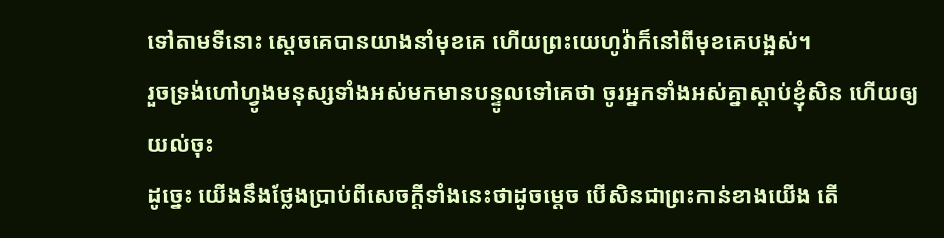ទៅតាមទីនោះ ស្តេចគេបានយាងនាំមុខគេ ហើយព្រះយេហូវ៉ាក៏នៅពីមុខគេបង្អស់។
រួចទ្រង់ហៅហ្វូងមនុស្សទាំងអស់មកមានបន្ទូលទៅគេថា ចូរអ្នកទាំងអស់គ្នាស្តាប់ខ្ញុំសិន ហើយឲ្យយល់ចុះ
ដូច្នេះ យើងនឹងថ្លែងប្រាប់ពីសេចក្ដីទាំងនេះថាដូចម្តេច បើសិនជាព្រះកាន់ខាងយើង តើ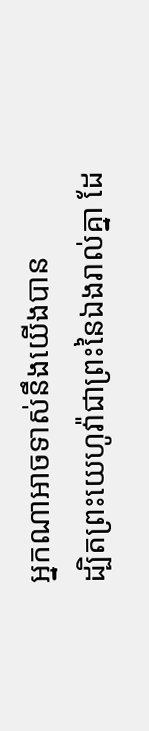អ្នកណាអាចទាស់នឹងយើងបាន
ដ្បិតព្រះយេហូវ៉ាជាព្រះនៃឯងរាល់គ្នា ដែ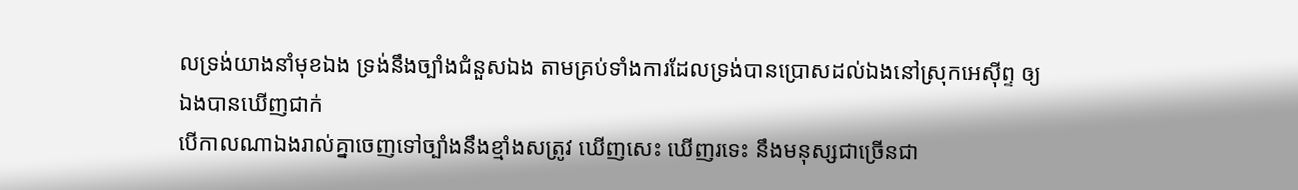លទ្រង់យាងនាំមុខឯង ទ្រង់នឹងច្បាំងជំនួសឯង តាមគ្រប់ទាំងការដែលទ្រង់បានប្រោសដល់ឯងនៅស្រុកអេស៊ីព្ទ ឲ្យឯងបានឃើញជាក់
បើកាលណាឯងរាល់គ្នាចេញទៅច្បាំងនឹងខ្មាំងសត្រូវ ឃើញសេះ ឃើញរទេះ នឹងមនុស្សជាច្រើនជា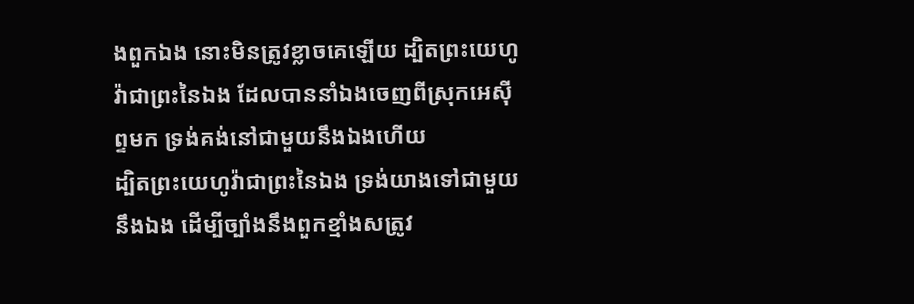ងពួកឯង នោះមិនត្រូវខ្លាចគេឡើយ ដ្បិតព្រះយេហូវ៉ាជាព្រះនៃឯង ដែលបាននាំឯងចេញពីស្រុកអេស៊ីព្ទមក ទ្រង់គង់នៅជាមួយនឹងឯងហើយ
ដ្បិតព្រះយេហូវ៉ាជាព្រះនៃឯង ទ្រង់យាងទៅជាមួយនឹងឯង ដើម្បីច្បាំងនឹងពួកខ្មាំងសត្រូវ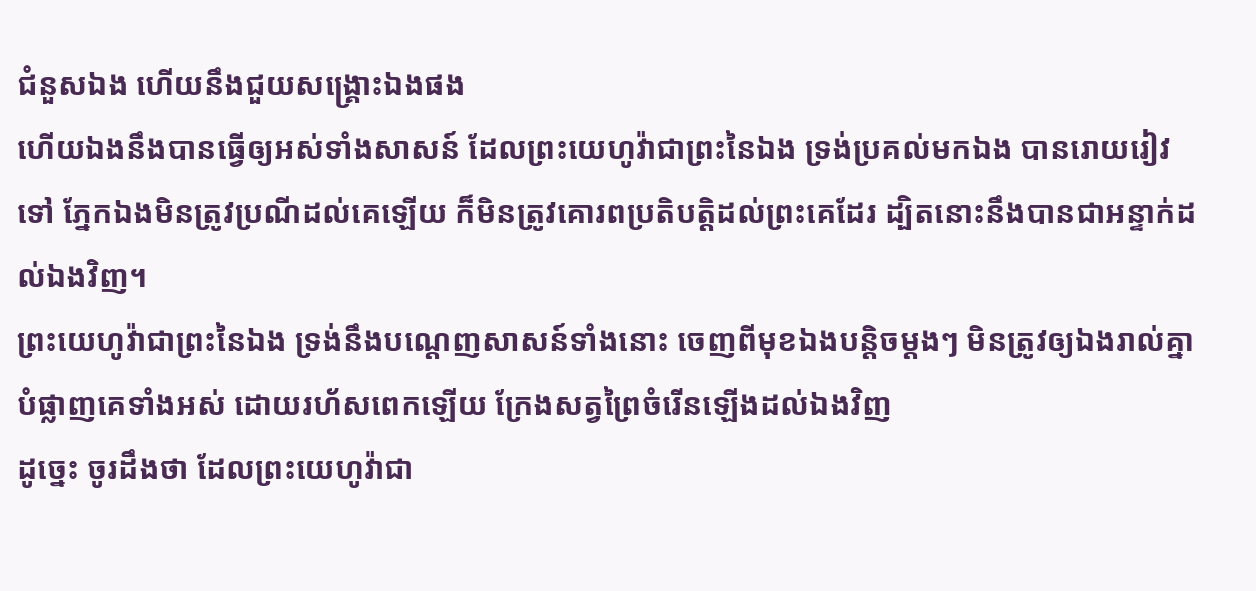ជំនួសឯង ហើយនឹងជួយសង្គ្រោះឯងផង
ហើយឯងនឹងបានធ្វើឲ្យអស់ទាំងសាសន៍ ដែលព្រះយេហូវ៉ាជាព្រះនៃឯង ទ្រង់ប្រគល់មកឯង បានរោយរៀវទៅ ភ្នែកឯងមិនត្រូវប្រណីដល់គេឡើយ ក៏មិនត្រូវគោរពប្រតិបត្តិដល់ព្រះគេដែរ ដ្បិតនោះនឹងបានជាអន្ទាក់ដល់ឯងវិញ។
ព្រះយេហូវ៉ាជាព្រះនៃឯង ទ្រង់នឹងបណ្តេញសាសន៍ទាំងនោះ ចេញពីមុខឯងបន្តិចម្តងៗ មិនត្រូវឲ្យឯងរាល់គ្នាបំផ្លាញគេទាំងអស់ ដោយរហ័សពេកឡើយ ក្រែងសត្វព្រៃចំរើនឡើងដល់ឯងវិញ
ដូច្នេះ ចូរដឹងថា ដែលព្រះយេហូវ៉ាជា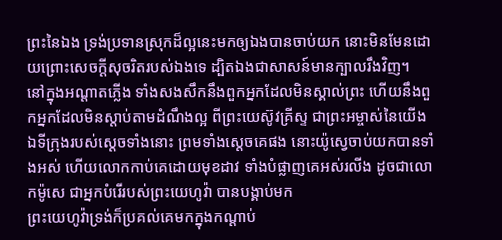ព្រះនៃឯង ទ្រង់ប្រទានស្រុកដ៏ល្អនេះមកឲ្យឯងបានចាប់យក នោះមិនមែនដោយព្រោះសេចក្ដីសុចរិតរបស់ឯងទេ ដ្បិតឯងជាសាសន៍មានក្បាលរឹងវិញ។
នៅក្នុងអណ្តាតភ្លើង ទាំងសងសឹកនឹងពួកអ្នកដែលមិនស្គាល់ព្រះ ហើយនឹងពួកអ្នកដែលមិនស្តាប់តាមដំណឹងល្អ ពីព្រះយេស៊ូវគ្រីស្ទ ជាព្រះអម្ចាស់នៃយើង
ឯទីក្រុងរបស់ស្តេចទាំងនោះ ព្រមទាំងស្តេចគេផង នោះយ៉ូស្វេចាប់យកបានទាំងអស់ ហើយលោកកាប់គេដោយមុខដាវ ទាំងបំផ្លាញគេអស់រលីង ដូចជាលោកម៉ូសេ ជាអ្នកបំរើរបស់ព្រះយេហូវ៉ា បានបង្គាប់មក
ព្រះយេហូវ៉ាទ្រង់ក៏ប្រគល់គេមកក្នុងកណ្តាប់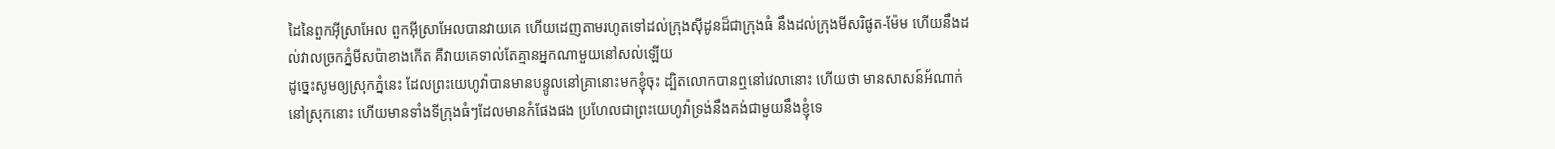ដៃនៃពួកអ៊ីស្រាអែល ពួកអ៊ីស្រាអែលបានវាយគេ ហើយដេញតាមរហូតទៅដល់ក្រុងស៊ីដូនដ៏ជាក្រុងធំ នឹងដល់ក្រុងមីសរិផូត-ម៉ែម ហើយនឹងដល់វាលច្រកភ្នំមីសប៉ាខាងកើត គឺវាយគេទាល់តែគ្មានអ្នកណាមួយនៅសល់ឡើយ
ដូច្នេះសូមឲ្យស្រុកភ្នំនេះ ដែលព្រះយេហូវ៉ាបានមានបន្ទូលនៅគ្រានោះមកខ្ញុំចុះ ដ្បិតលោកបានឮនៅវេលានោះ ហើយថា មានសាសន៍អ័ណាក់នៅស្រុកនោះ ហើយមានទាំងទីក្រុងធំៗដែលមានកំផែងផង ប្រហែលជាព្រះយេហូវ៉ាទ្រង់នឹងគង់ជាមួយនឹងខ្ញុំទេ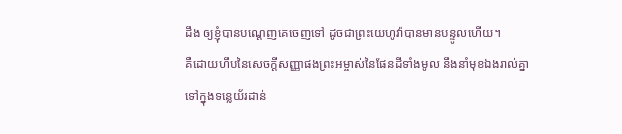ដឹង ឲ្យខ្ញុំបានបណ្តេញគេចេញទៅ ដូចជាព្រះយេហូវ៉ាបានមានបន្ទូលហើយ។
គឺដោយហឹបនៃសេចក្ដីសញ្ញាផងព្រះអម្ចាស់នៃផែនដីទាំងមូល នឹងនាំមុខឯងរាល់គ្នាទៅក្នុងទន្លេយ័រដាន់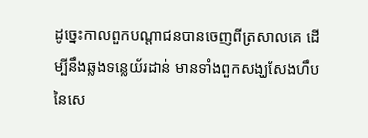ដូច្នេះកាលពួកបណ្តាជនបានចេញពីត្រសាលគេ ដើម្បីនឹងឆ្លងទន្លេយ័រដាន់ មានទាំងពួកសង្ឃសែងហឹបនៃសេ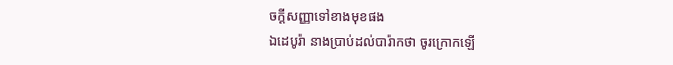ចក្ដីសញ្ញាទៅខាងមុខផង
ឯដេបូរ៉ា នាងប្រាប់ដល់បារ៉ាកថា ចូរក្រោកឡើ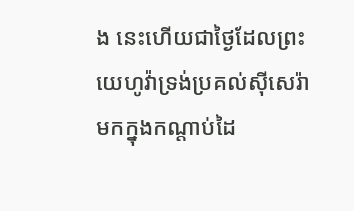ង នេះហើយជាថ្ងៃដែលព្រះយេហូវ៉ាទ្រង់ប្រគល់ស៊ីសេរ៉ាមកក្នុងកណ្តាប់ដៃ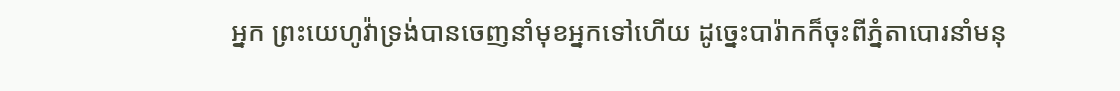អ្នក ព្រះយេហូវ៉ាទ្រង់បានចេញនាំមុខអ្នកទៅហើយ ដូច្នេះបារ៉ាកក៏ចុះពីភ្នំតាបោរនាំមនុ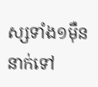ស្សទាំង១ម៉ឺននាក់ទៅ